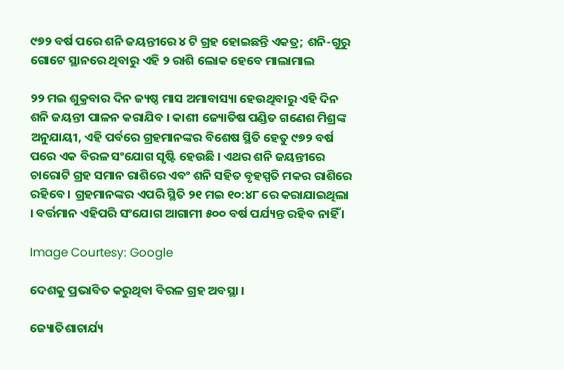୯୭୨ ବର୍ଷ ପରେ ଶନି ଜୟନ୍ତୀରେ ୪ ଟି ଗ୍ରହ ହୋଇଛନ୍ତି ଏକତ୍ର; ଶନି-ଗୁରୁ ଗୋଟେ ସ୍ଥାନରେ ଥିବାରୁ ଏହି ୨ ରାଶି ଲୋକ ହେବେ ମାଲାମାଲ

୨୨ ମଇ ଶୁକ୍ରବାର ଦିନ ଜ୍ୟଷ୍ଠ ମାସ ଅମାବାସ୍ୟା ହେଉଥିବାରୁ ଏହି ଦିନ ଶନି ଜୟନ୍ତୀ ପାଳନ କରାଯିବ । କାଶୀ ଜ୍ୟୋତିଷ ପଣ୍ଡିତ ଗଣେଶ ମିଶ୍ରଙ୍କ ଅନୁଯାୟୀ, ଏହି ପର୍ବରେ ଗ୍ରହମାନଙ୍କର ବିଶେଷ ସ୍ଥିତି ହେତୁ ୯୭୨ ବର୍ଷ ପରେ ଏକ ବିରଳ ସଂଯୋଗ ସୃଷ୍ଟି ହେଉଛି । ଏଥର ଶନି ଜୟନ୍ତୀରେ ଚାରୋଟି ଗ୍ରହ ସମାନ ରାଶିରେ ଏବଂ ଶନି ସହିତ ବୃହସ୍ପତି ମକର ରାଶିରେ ରହିବେ । ଗ୍ରହମାନଙ୍କର ଏପରି ସ୍ଥିତି ୨୧ ମଇ ୧୦:୪୮ ରେ କରାଯାଇଥିଲା । ବର୍ତ୍ତମାନ ଏହିପରି ସଂଯୋଗ ଆଗାମୀ ୫୦୦ ବର୍ଷ ପର୍ଯ୍ୟନ୍ତ ରହିବ ନାହିଁ ।

Image Courtesy: Google

ଦେଶକୁ ପ୍ରଭାବିତ କରୁଥିବା ବିରଳ ଗ୍ରହ ଅବସ୍ଥା ।

ଜ୍ୟୋତିଶାଚାର୍ଯ୍ୟ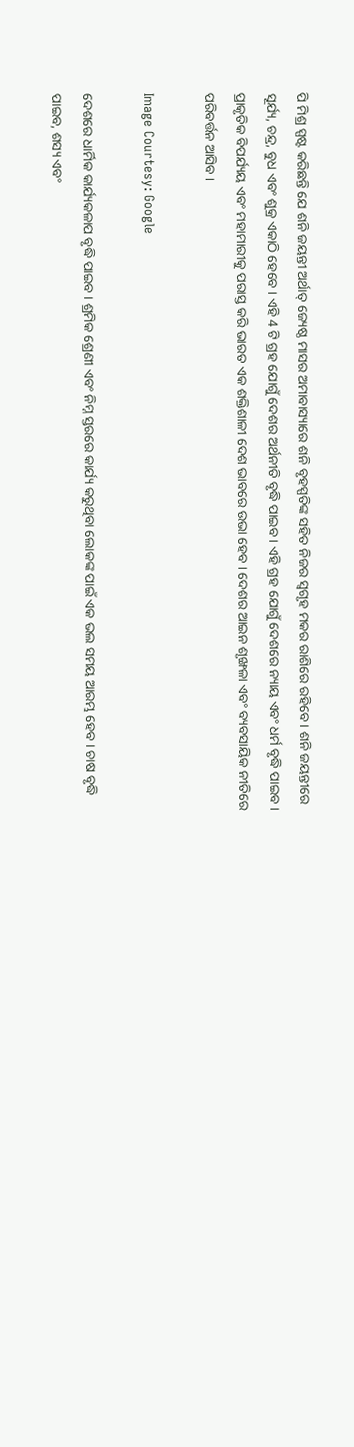ପି ମିଶ୍ର ସ୍ପଷ୍ଟ କରିଛନ୍ତି ଯେ ଶନି ଜୟନ୍ତୀ ଅର୍ଥାତ୍ ଜ୍ୟେଷ୍ଠ ମାସର ଅମାବାସ୍ୟାରେ ଶନି ବୃହସ୍ପତିଙ୍କ ସହିତ ନିଜର ସ୍ବଗୃହ ମକର ରାଶିରେ ରହିବେ । ଶନି ଜୟନ୍ତୀରେ ସୂର୍ଯ୍ୟ, ଚନ୍ଦ୍ର, ବୁଧ ଏବଂ ଶୁକ୍ର ଏକାଠି ହେବେ । ଏହି 4 ଟି ଗ୍ରହ ଯୋଗୁଁ ଦେଶର ଅର୍ଥନୀତି ବୃଦ୍ଧି ପାଇବ । ଏହି ଗ୍ରହ ଯୋଗୁଁ ଦେଶରେ ନ୍ୟାୟ ଏବଂ ଧର୍ମ ବୃଦ୍ଧି ପାଇବ । ପ୍ରାକୃତିକ ବିପର୍ଯ୍ୟୟ ଏବଂ ମହାମାରୀକୁ ପରାସ୍ତ କରି ଭାରତ ଏକ ଶକ୍ତିଶାଳୀ ଦେଶ ଭାବରେ ଉଭା ହେବ । ଦେଶର ଆଇନ ଶୃଙ୍ଖଳା ଏବଂ ବ୍ୟବସାୟିକ ନୀତିରେ ପରିବର୍ତ୍ତନ ଆସିବ ।

Image Courtesy: Google

ଦେଶରେ ଧାର୍ମିକ କାର୍ଯ୍ୟକଳାପ ବୃଦ୍ଧି ପାଇବ । ଶ୍ରମିକ ଶ୍ରେଣୀ ଏବଂ ନିମ୍ନ ସ୍ତରରେ କାର୍ଯ୍ୟ କରୁଥିବା ଲୋକଙ୍କ ପାଇଁ ଏକ ଭଲ ସମୟ ଆରମ୍ଭ ହେବ । ଚାଷ ବୃଦ୍ଧି ପାଇବ, ଶସ୍ୟ ଏବଂ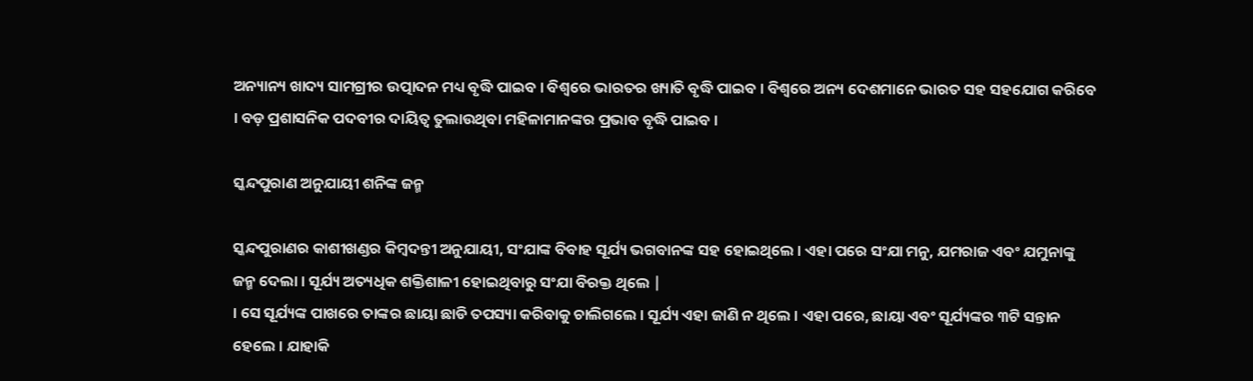ଅନ୍ୟାନ୍ୟ ଖାଦ୍ୟ ସାମଗ୍ରୀର ଉତ୍ପାଦନ ମଧ୍ୟ ବୃଦ୍ଧି ପାଇବ । ବିଶ୍ୱରେ ଭାରତର ଖ୍ୟାତି ବୃଦ୍ଧି ପାଇବ । ବିଶ୍ବରେ ଅନ୍ୟ ଦେଶମାନେ ଭାରତ ସହ ସହଯୋଗ କରିବେ । ବଡ଼ ପ୍ରଶାସନିକ ପଦବୀର ଦାୟିତ୍ୱ ତୁଲାଉଥିବା ମହିଳାମାନଙ୍କର ପ୍ରଭାବ ବୃଦ୍ଧି ପାଇବ ।

ସ୍କନ୍ଦପୁରାଣ ଅନୁଯାୟୀ ଶନିଙ୍କ ଜନ୍ମ

ସ୍କନ୍ଦପୁରାଣର କାଶୀଖଣ୍ଡର କିମ୍ବଦନ୍ତୀ ଅନୁଯାୟୀ, ସଂଯାଙ୍କ ବିବାହ ସୂର୍ଯ୍ୟ ଭଗବାନଙ୍କ ସହ ହୋଇଥିଲେ । ଏହା ପରେ ସଂଯା ମନୁ, ଯମରାଜ ଏବଂ ଯମୁନାଙ୍କୁ ଜନ୍ମ ଦେଲା । ସୂର୍ଯ୍ୟ ଅତ୍ୟଧିକ ଶକ୍ତିଶାଳୀ ହୋଇଥିବାରୁ ସଂଯା ବିରକ୍ତ ଥିଲେ |
। ସେ ସୂର୍ଯ୍ୟଙ୍କ ପାଖରେ ତାଙ୍କର ଛାୟା ଛାଡି ତପସ୍ୟା କରିବାକୁ ଚାଲିଗଲେ । ସୂର୍ଯ୍ୟ ଏହା ଜାଣି ନ ଥିଲେ । ଏହା ପରେ, ଛାୟା ଏବଂ ସୂର୍ଯ୍ୟଙ୍କର ୩ଟି ସନ୍ତାନ ହେଲେ । ଯାହାକି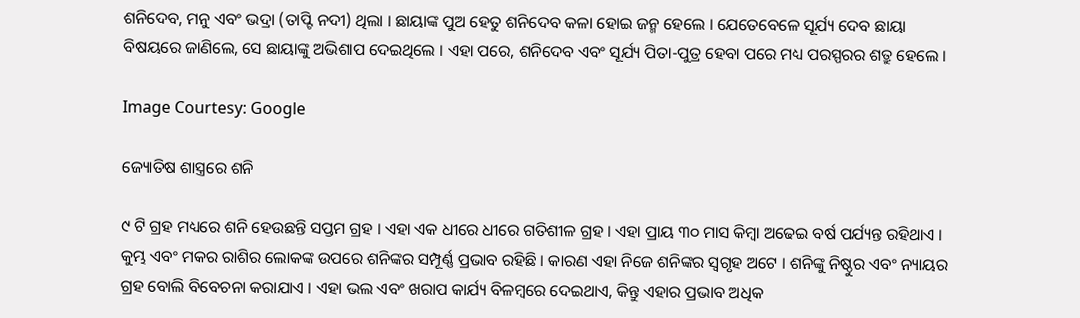ଶନିଦେବ, ମନୁ ଏବଂ ଭଦ୍ରା (ତାପ୍ଟି ନଦୀ) ଥିଲା । ଛାୟାଙ୍କ ପୁଅ ହେତୁ ଶନିଦେବ କଳା ହୋଇ ଜନ୍ମ ହେଲେ । ଯେତେବେଳେ ସୂର୍ଯ୍ୟ ଦେବ ଛାୟା ବିଷୟରେ ଜାଣିଲେ, ସେ ଛାୟାଙ୍କୁ ଅଭିଶାପ ଦେଇଥିଲେ । ଏହା ପରେ, ଶନିଦେବ ଏବଂ ସୂର୍ଯ୍ୟ ପିତା-ପୁତ୍ର ହେବା ପରେ ମଧ୍ୟ ପରସ୍ପରର ଶତ୍ରୁ ହେଲେ ।

Image Courtesy: Google

ଜ୍ୟୋତିଷ ଶାସ୍ତ୍ରରେ ଶନି

୯ ଟି ଗ୍ରହ ମଧ୍ୟରେ ଶନି ହେଉଛନ୍ତି ସପ୍ତମ ଗ୍ରହ । ଏହା ଏକ ଧୀରେ ଧୀରେ ଗତିଶୀଳ ଗ୍ରହ । ଏହା ପ୍ରାୟ ୩୦ ମାସ କିମ୍ବା ଅଢେଇ ବର୍ଷ ପର୍ଯ୍ୟନ୍ତ ରହିଥାଏ । କୁମ୍ଭ ଏବଂ ମକର ରାଶିର ଲୋକଙ୍କ ଉପରେ ଶନିଙ୍କର ସମ୍ପୂର୍ଣ୍ଣ ପ୍ରଭାବ ରହିଛି । କାରଣ ଏହା ନିଜେ ଶନିଙ୍କର ସ୍ବଗୃହ ଅଟେ । ଶନିଙ୍କୁ ନିଷ୍ଠୁର ଏବଂ ନ୍ୟାୟର ଗ୍ରହ ବୋଲି ବିବେଚନା କରାଯାଏ । ଏହା ଭଲ ଏବଂ ଖରାପ କାର୍ଯ୍ୟ ବିଳମ୍ବରେ ଦେଇଥାଏ, କିନ୍ତୁ ଏହାର ପ୍ରଭାବ ଅଧିକ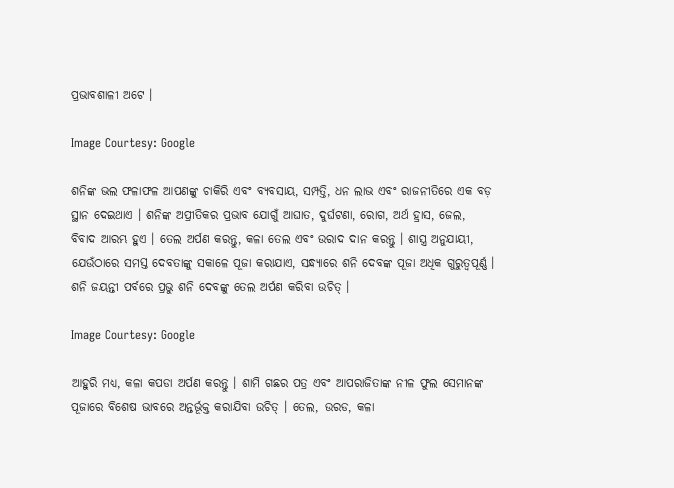ପ୍ରଭାବଶାଳୀ ଅଟେ ।

Image Courtesy: Google

ଶନିଙ୍କ ଭଲ ଫଳାଫଳ ଆପଣଙ୍କୁ ଚାକିରି ଏବଂ ବ୍ୟବସାୟ, ସମ୍ପତ୍ତି, ଧନ ଲାଭ ଏବଂ ରାଜନୀତିରେ ଏକ ବଡ଼ ସ୍ଥାନ ଦେଇଥାଏ । ଶନିଙ୍କ ଅପ୍ରୀତିକର ପ୍ରଭାବ ଯୋଗୁଁ ଆଘାତ, ଦୁର୍ଘଟଣା, ରୋଗ, ଅର୍ଥ ହ୍ରାସ, ଜେଲ, ବିବାଦ ଆରମ୍ଭ ହୁଏ । ତେଲ ଅର୍ପଣ କରନ୍ତୁ, କଳା ତେଲ ଏବଂ ଉରାଦ ଦାନ କରନ୍ତୁ । ଶାସ୍ତ୍ର ଅନୁଯାୟୀ, ଯେଉଁଠାରେ ସମସ୍ତ ଦେବତାଙ୍କୁ ସକାଳେ ପୂଜା କରାଯାଏ, ସନ୍ଧ୍ୟାରେ ଶନି ଦେବଙ୍କ ପୂଜା ଅଧିକ ଗୁରୁତ୍ୱପୂର୍ଣ୍ଣ । ଶନି ଜୟନ୍ତୀ ପର୍ବରେ ପ୍ରଭୁ ଶନି ଦେବଙ୍କୁ ତେଲ ଅର୍ପଣ କରିବା ଉଚିତ୍ ।

Image Courtesy: Google

ଆହୁରି ମଧ୍ୟ, କଳା କପଡା ଅର୍ପଣ କରନ୍ତୁ । ଶାମି ଗଛର ପତ୍ର ଏବଂ ଆପରାଜିତାଙ୍କ ନୀଳ ଫୁଲ ସେମାନଙ୍କ ପୂଜାରେ ବିଶେଷ ଭାବରେ ଅନ୍ତର୍ଭୂକ୍ତ କରାଯିବା ଉଚିତ୍ । ତେଲ, ଉରଡ, କଳା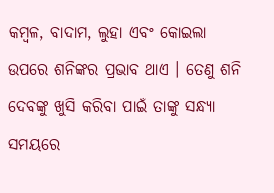କମ୍ବଳ, ବାଦାମ, ଲୁହା ଏବଂ କୋଇଲା ଉପରେ ଶନିଙ୍କର ପ୍ରଭାବ ଥାଏ । ତେଣୁ ଶନି ଦେବଙ୍କୁ ଖୁସି କରିବା ପାଇଁ ତାଙ୍କୁ ସନ୍ଧ୍ୟା ସମୟରେ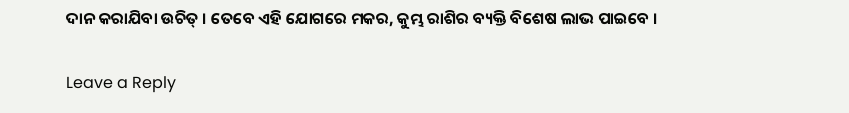ଦାନ କରାଯିବା ଉଚିତ୍ । ତେବେ ଏହି ଯୋଗରେ ମକର, କୁମ୍ଭ ରାଶିର ବ୍ୟକ୍ତି ବିଶେଷ ଲାଭ ପାଇବେ ।

Leave a Reply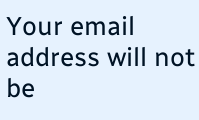Your email address will not be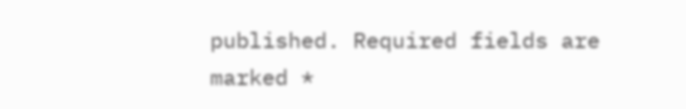published. Required fields are marked *